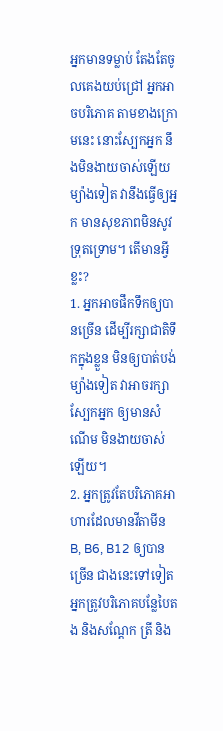អ្នកមានទម្លាប់ តែងតែចូលគេងយប់ជ្រៅ អ្នកអាចបរិភោគ តាមខាងក្រោមនេះ នោះស្បែកអ្នក នឹងមិនងាយចាស់ឡើយ ម្យ៉ាងទៀត វានឹងធ្វើឲ្យអ្នក មានសុខភាពមិនសូវទ្រុតទ្រោម។ តើមានអ្វីខ្លះ?
1. អ្នកអាចផឹកទឹកឲ្យបានច្រើន ដើម្បីរក្សាជាតិទឹកក្នុងខ្លួន មិនឲ្យបាត់បង់ ម្យ៉ាងទៀត វាអាចរក្សាស្បែកអ្នក ឲ្យមានសំណើម មិនងាយចាស់ឡើយ។
2. អ្នកត្រូវតែបរិភោគអាហារដែលមានវីតាមីន B, B6, B12 ឲ្យបានច្រើន ជាងនេះទៅទៀត អ្នកត្រូវបរិភោគបន្លែបៃតង និងសណ្តែក ត្រី និង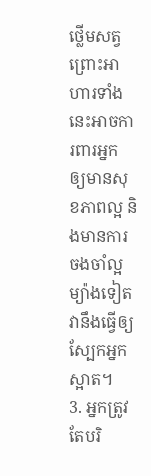ថ្លើមសត្វ ព្រោះអាហារទាំងនេះអាចការពារអ្នក ឲ្យមានសុខភាពល្អ និងមានការចងចាំល្អ ម្យ៉ាងទៀត វានឹងធ្វើឲ្យស្បែកអ្នកស្អាត។
3. អ្នកត្រូវតែបរិ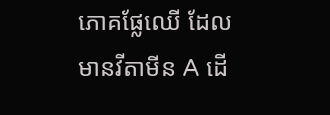ភោគផ្លែឈើ ដែលមានវីតាមីន A ដើ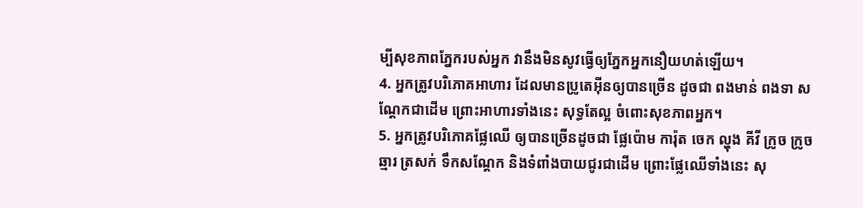ម្បីសុខភាពភ្នែករបស់អ្នក វានឹងមិនសូវធ្វើឲ្យភ្នែកអ្នកនឿយហត់ឡើយ។
4. អ្នកត្រូវបរិភោគអាហារ ដែលមានប្រូតេអ៊ីនឲ្យបានច្រើន ដូចជា ពងមាន់ ពងទា សណ្តែកជាដើម ព្រោះអាហារទាំងនេះ សុទ្ធតែល្អ ចំពោះសុខភាពអ្នក។
5. អ្នកត្រូវបរិភោគផ្លែឈើ ឲ្យបានច្រើនដូចជា ផ្លែប៉ោម ការ៉ុត ចេក ល្ហុង គីវី ក្រូច ក្រូចឆ្មារ ត្រសក់ ទឹកសណ្តែក និងទំពាំងបាយជូរជាដើម ព្រោះផ្លែឈើទាំងនេះ សុ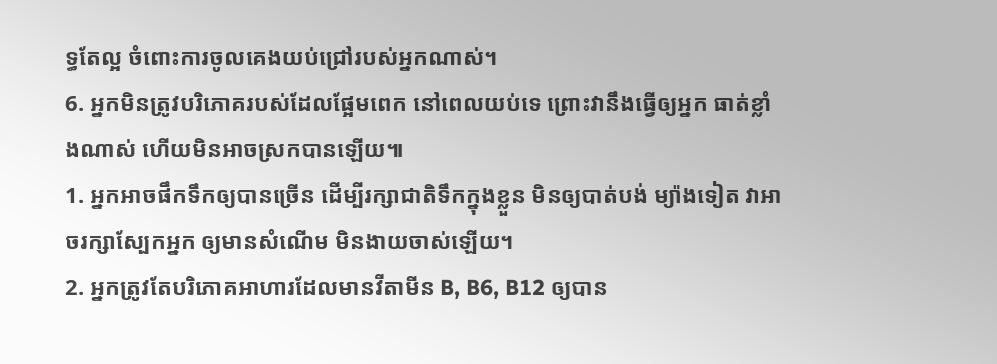ទ្ធតែល្អ ចំពោះការចូលគេងយប់ជ្រៅរបស់អ្នកណាស់។
6. អ្នកមិនត្រូវបរិភោគរបស់ដែលផ្អែមពេក នៅពេលយប់ទេ ព្រោះវានឹងធ្វើឲ្យអ្នក ធាត់ខ្លាំងណាស់ ហើយមិនអាចស្រកបានឡើយ៕
1. អ្នកអាចផឹកទឹកឲ្យបានច្រើន ដើម្បីរក្សាជាតិទឹកក្នុងខ្លួន មិនឲ្យបាត់បង់ ម្យ៉ាងទៀត វាអាចរក្សាស្បែកអ្នក ឲ្យមានសំណើម មិនងាយចាស់ឡើយ។
2. អ្នកត្រូវតែបរិភោគអាហារដែលមានវីតាមីន B, B6, B12 ឲ្យបាន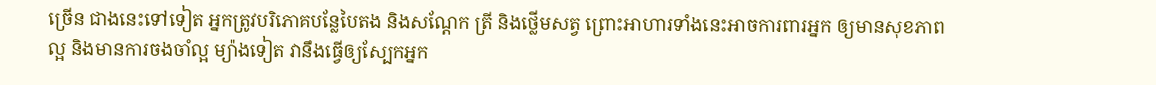ច្រើន ជាងនេះទៅទៀត អ្នកត្រូវបរិភោគបន្លែបៃតង និងសណ្តែក ត្រី និងថ្លើមសត្វ ព្រោះអាហារទាំងនេះអាចការពារអ្នក ឲ្យមានសុខភាពល្អ និងមានការចងចាំល្អ ម្យ៉ាងទៀត វានឹងធ្វើឲ្យស្បែកអ្នក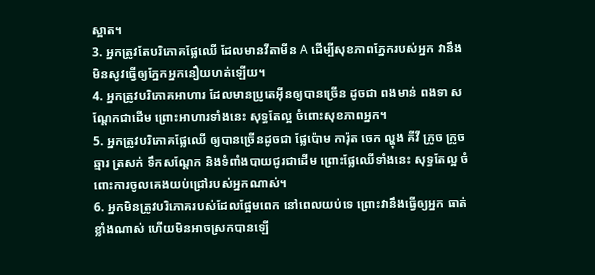ស្អាត។
3. អ្នកត្រូវតែបរិភោគផ្លែឈើ ដែលមានវីតាមីន A ដើម្បីសុខភាពភ្នែករបស់អ្នក វានឹងមិនសូវធ្វើឲ្យភ្នែកអ្នកនឿយហត់ឡើយ។
4. អ្នកត្រូវបរិភោគអាហារ ដែលមានប្រូតេអ៊ីនឲ្យបានច្រើន ដូចជា ពងមាន់ ពងទា សណ្តែកជាដើម ព្រោះអាហារទាំងនេះ សុទ្ធតែល្អ ចំពោះសុខភាពអ្នក។
5. អ្នកត្រូវបរិភោគផ្លែឈើ ឲ្យបានច្រើនដូចជា ផ្លែប៉ោម ការ៉ុត ចេក ល្ហុង គីវី ក្រូច ក្រូចឆ្មារ ត្រសក់ ទឹកសណ្តែក និងទំពាំងបាយជូរជាដើម ព្រោះផ្លែឈើទាំងនេះ សុទ្ធតែល្អ ចំពោះការចូលគេងយប់ជ្រៅរបស់អ្នកណាស់។
6. អ្នកមិនត្រូវបរិភោគរបស់ដែលផ្អែមពេក នៅពេលយប់ទេ ព្រោះវានឹងធ្វើឲ្យអ្នក ធាត់ខ្លាំងណាស់ ហើយមិនអាចស្រកបានឡើ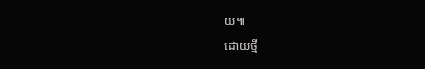យ៕
ដោយថ្មី